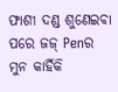ଫାଶୀ ଦଣ୍ଡ ଶୁଣେଇବା ପରେ ଜଜ୍ Penର ମୁନ କାହିଁକି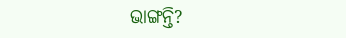ଭାଙ୍ଗନ୍ତି?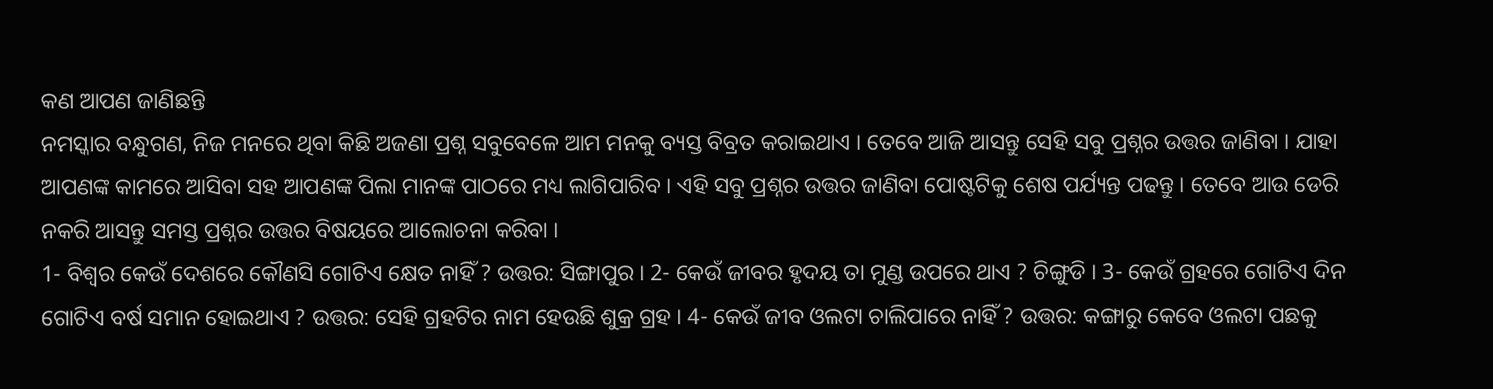କଣ ଆପଣ ଜାଣିଛନ୍ତି
ନମସ୍କାର ବନ୍ଧୁଗଣ, ନିଜ ମନରେ ଥିବା କିଛି ଅଜଣା ପ୍ରଶ୍ନ ସବୁବେଳେ ଆମ ମନକୁ ବ୍ୟସ୍ତ ବିବ୍ରତ କରାଇଥାଏ । ତେବେ ଆଜି ଆସନ୍ତୁ ସେହି ସବୁ ପ୍ରଶ୍ନର ଉତ୍ତର ଜାଣିବା । ଯାହା ଆପଣଙ୍କ କାମରେ ଆସିବା ସହ ଆପଣଙ୍କ ପିଲା ମାନଙ୍କ ପାଠରେ ମଧ୍ୟ ଲାଗିପାରିବ । ଏହି ସବୁ ପ୍ରଶ୍ନର ଉତ୍ତର ଜାଣିବା ପୋଷ୍ଟଟିକୁ ଶେଷ ପର୍ଯ୍ୟନ୍ତ ପଢନ୍ତୁ । ତେବେ ଆଉ ଡେରି ନକରି ଆସନ୍ତୁ ସମସ୍ତ ପ୍ରଶ୍ନର ଉତ୍ତର ବିଷୟରେ ଆଲୋଚନା କରିବା ।
1- ବିଶ୍ଵର କେଉଁ ଦେଶରେ କୌଣସି ଗୋଟିଏ କ୍ଷେତ ନାହିଁ ? ଉତ୍ତର: ସିଙ୍ଗାପୁର । 2- କେଉଁ ଜୀବର ହୃଦୟ ତା ମୁଣ୍ଡ ଉପରେ ଥାଏ ? ଚିଙ୍ଗୁଡି । 3- କେଉଁ ଗ୍ରହରେ ଗୋଟିଏ ଦିନ ଗୋଟିଏ ବର୍ଷ ସମାନ ହୋଇଥାଏ ? ଉତ୍ତର: ସେହି ଗ୍ରହଟିର ନାମ ହେଉଛି ଶୁକ୍ର ଗ୍ରହ । 4- କେଉଁ ଜୀବ ଓଲଟା ଚାଲିପାରେ ନାହିଁ ? ଉତ୍ତର: କଙ୍ଗାରୁ କେବେ ଓଲଟା ପଛକୁ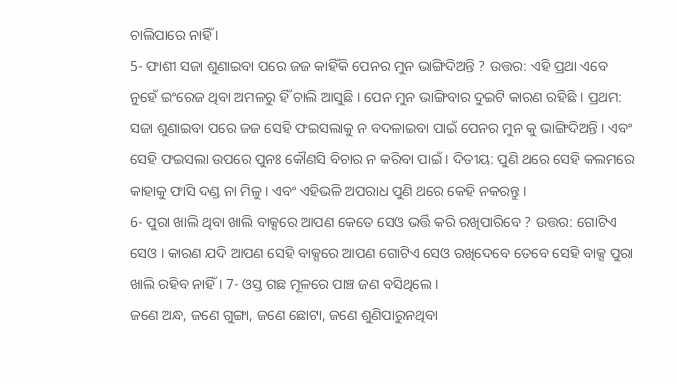ଚାଲିପାରେ ନାହିଁ ।
5- ଫାଶୀ ସଜା ଶୁଣାଇବା ପରେ ଜଜ କାହିଁକି ପେନର ମୁନ ଭାଙ୍ଗିଦିଅନ୍ତି ? ଉତ୍ତର: ଏହି ପ୍ରଥା ଏବେ ନୁହେଁ ଇଂରେଜ ଥିବା ଅମଳରୁ ହିଁ ଚାଲି ଆସୁଛି । ପେନ ମୁନ ଭାଙ୍ଗିବାର ଦୁଇଟି କାରଣ ରହିଛି । ପ୍ରଥମ: ସଜା ଶୁଣାଇବା ପରେ ଜଜ ସେହି ଫଇସଲାକୁ ନ ବଦଳାଇବା ପାଇଁ ପେନର ମୁନ କୁ ଭାଙ୍ଗିଦିଅନ୍ତି । ଏବଂ ସେହି ଫଇସଲା ଉପରେ ପୁନଃ କୌଣସି ବିଚାର ନ କରିବା ପାଇଁ । ଦିତୀୟ: ପୁଣି ଥରେ ସେହି କଲମରେ କାହାକୁ ଫାସି ଦଣ୍ଡ ନା ମିଳୁ । ଏବଂ ଏହିଭଳି ଅପରାଧ ପୁଣି ଥରେ କେହି ନକରନ୍ତୁ ।
6- ପୁରା ଖାଲି ଥିବା ଖାଲି ବାକ୍ସରେ ଆପଣ କେତେ ସେଓ ଭର୍ତ୍ତି କରି ରଖିପାରିବେ ? ଉତ୍ତର: ଗୋଟିଏ ସେଓ । କାରଣ ଯଦି ଆପଣ ସେହି ବାକ୍ସରେ ଆପଣ ଗୋଟିଏ ସେଓ ରଖିଦେବେ ତେବେ ସେହି ବାକ୍ସ ପୁରା ଖାଲି ରହିବ ନାହିଁ । 7- ଓସ୍ତ ଗଛ ମୂଳରେ ପାଞ୍ଚ ଜଣ ବସିଥିଲେ ।
ଜଣେ ଅନ୍ଧ, ଜଣେ ଗୁଙ୍ଗା, ଜଣେ ଛୋଟା, ଜଣେ ଶୁଣିପାରୁନଥିବା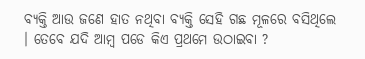ବ୍ୟକ୍ତି ଆଉ ଜଣେ ହାତ ନଥିବା ବ୍ୟକ୍ତି ସେହି ଗଛ ମୂଳରେ ବସିଥିଲେ । ତେବେ ଯଦି ଆମ୍ବ ପଡେ କିଏ ପ୍ରଥମେ ଉଠାଇବା ?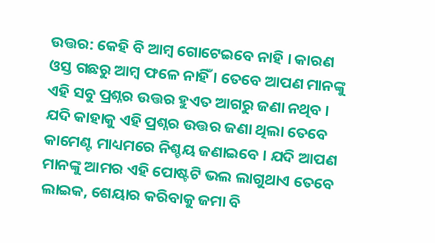ଉତ୍ତର: କେହି ବି ଆମ୍ବ ଗୋଟେଇବେ ନାହି । କାରଣ ଓସ୍ତ ଗଛରୁ ଆମ୍ବ ଫଳେ ନାହିଁ । ତେବେ ଆପଣ ମାନଙ୍କୁ ଏହି ସବୁ ପ୍ରଶ୍ନର ଉତ୍ତର ହୁଏତ ଆଗରୁ ଜଣା ନଥିବ ।
ଯଦି କାହାକୁ ଏହି ପ୍ରଶ୍ନର ଉତ୍ତର ଜଣା ଥିଲା ତେବେ କାମେଣ୍ଟ ମାଧ୍ୟମରେ ନିଶ୍ଚୟ ଜଣାଇବେ । ଯଦି ଆପଣ ମାନଙ୍କୁ ଆମର ଏହି ପୋଷ୍ଟଟି ଭଲ ଲାଗୁଥାଏ ତେବେ ଲାଇକ, ଶେୟାର କରିବାକୁ ଜମା ବି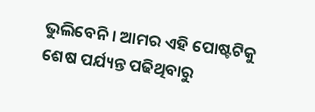ଭୁଲିବେନି । ଆମର ଏହି ପୋଷ୍ଟଟିକୁ ଶେଷ ପର୍ଯ୍ୟନ୍ତ ପଢିଥିବାରୁ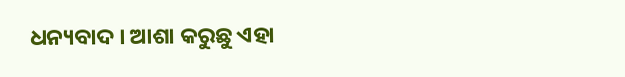ଧନ୍ୟବାଦ । ଆଶା କରୁଛୁ ଏହା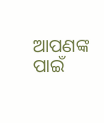ଆପଣଙ୍କ ପାଇଁ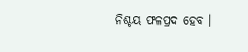ନିଶ୍ଚୟ ଫଳପ୍ରଦ ହେବ ।